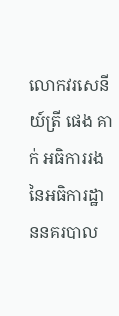លោកវរសេនីយ៍ត្រី ផេង គាក់ អធិការរង នៃអធិការដ្ឋាននគរបាល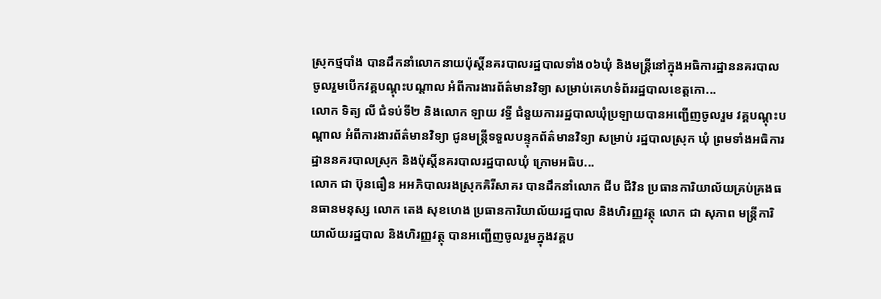ស្រុកថ្មបាំង បានដឹកនាំលោកនាយប៉ុស្តិ៍នគរបាលរដ្ឋបាលទាំង០៦ឃុំ និងមន្ត្រីនៅក្នុងអធិការដ្ឋាននគរបាល ចូលរួមបេីកវគ្គបណ្តុះបណ្តាល អំពីការងារព័ត៌មានវិទ្យា សម្រាប់គេហទំព័ររដ្ឋបាលខេត្តកោ...
លោក ទិត្យ លី ជំទប់ទី២ និងលោក ឡាយ វទ្ធី ជំនួយការរដ្ឋបាលឃុំប្រឡាយបានអញ្ជើញចូលរួម វគ្គបណ្តុះបណ្តាល អំពីការងារព័ត៌មានវិទ្យា ជូនមន្ត្រីទទួលបន្ទុកព័ត៌មានវិទ្យា សម្រាប់ រដ្ឋបាលស្រុក ឃុំ ព្រមទាំងអធិការដ្ឋាននគរបាលស្រុក និងប៉ុស្តិ៍នគរបាលរដ្ឋបាលឃុំ ក្រោមអធិប...
លោក ជា ប៊ុនធឿន អអភិបាលរងស្រុកគិរីសាគរ បានដឹកនាំលោក ជីប ជីវិន ប្រធានការិយាល័យគ្រប់គ្រងធនធានមនុស្ស លោក តេង សុខហេង ប្រធានការិយាល័យរដ្ឋបាល និងហិរញ្ញវត្ថុ លោក ជា សុភាព មន្ត្រីការិយាល័យរដ្ឋបាល និងហិរញ្ញវត្ថុ បានអញ្ជើញចូលរួមក្នុងវគ្គប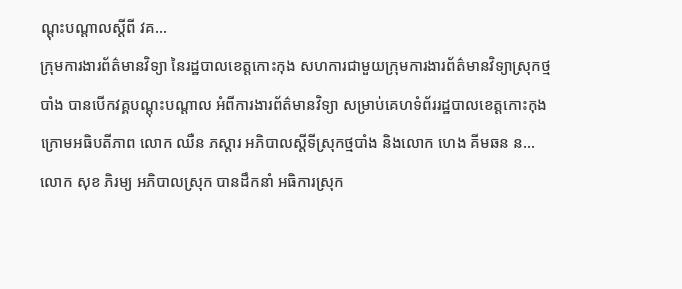ណ្ដុះបណ្ដាលស្ដីពី វគ...
ក្រុមការងារព័ត៌មានវិទ្យា នៃរដ្ឋបាលខេត្តកោះកុង សហការជាមួយក្រុមការងារព័ត៌មានវិទ្យាស្រុកថ្មបាំង បានបើកវគ្គបណ្ដុះបណ្ដាល អំពីការងារព័ត៌មានវិទ្យា សម្រាប់គេហទំព័ររដ្ឋបាលខេត្តកោះកុង ក្រោមអធិបតីភាព លោក ឈឺន ភស្ដារ អភិបាលស្ដីទីស្រុកថ្មបាំង និងលោក ហេង គីមឆន ន...
លោក សុខ ភិរម្យ អភិបាលស្រុក បានដឹកនាំ អធិការស្រុក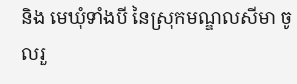និង មេឃុំទាំងបី នៃស្រុកមណ្ឌលសីមា ចូលរួ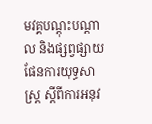មវគ្គបណ្តុះបណ្តាល និងផ្សព្វផ្សាយផែនការយុទ្ធសាស្ត្រ ស្តីពីការអនុវ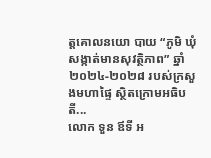ត្តគោលនយោ បាយ “ភូមិ ឃុំ សង្កាត់មានសុវត្ថិភាព” ឆ្នាំ ២០២៤-២០២៨ របស់ក្រសួងមហាផ្ទៃ ស្ថិតក្រោមអធិបតី...
លោក ទួន ឪទី អ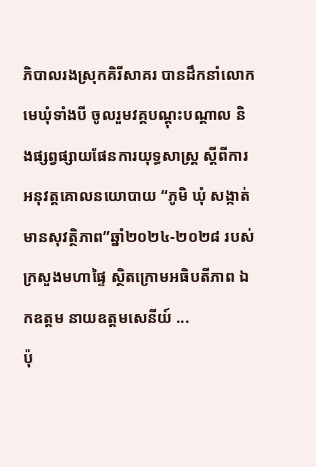ភិបាលរងស្រុកគិរីសាគរ បានដឹកនាំលោកមេឃុំទាំងបី ចូលរួមវគ្គបណ្តុះបណ្តាល និងផ្សព្វផ្សាយផែនការយុទ្ធសាស្ត្រ ស្តីពីការអនុវត្តគោលនយោបាយ “ភូមិ ឃុំ សង្កាត់មានសុវត្ថិភាព”ឆ្នាំ២០២៤-២០២៨ របស់ក្រសួងមហាផ្ទៃ ស្ថិតក្រោមអធិបតីភាព ឯកឧត្តម នាយឧត្តមសេនីយ៍ ...
ប៉ុ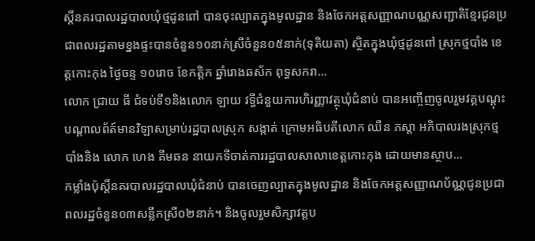ស្តិ៍នគរបាលរដ្ឋបាលឃុំថ្មដូនពៅ បានចុះល្បាតក្នុងមូលដ្ឋាន និងចែកអត្តសញ្ញាណបណ្ណសញ្ជាតិខ្មែរជូនប្រជាពលរដ្ឋតាមខ្នងផ្ទះបានចំនួន១០នាក់ស្រីចំនួន០៥នាក់(ទុតិយតា) ស្ថិតក្នុងឃុំថ្មដូនពៅ ស្រុកថ្មបាំង ខេត្តកោះកុង ថ្ងៃចន្ទ ១០រោច ខែកត្តិក ឆ្នាំរោងឆស័ក ពុទ្ធសករា...
លោក ជ្រាយ ធី ជំទប់ទី១និងលោក ឡាយ វទ្ធីជំនួយការហិរញ្ញាវត្ថុឃុំជំនាប់ បានអញ្ចើញចូលរួមវគ្គបណ្ដុះបណ្ដាលព័ត៍មានវិឡាសម្រាប់រដ្ឋបាលស្រុក សង្កាត់ ក្រោមអធិបតីលោក ឈឺន ភស្ដា អភិបាលរងស្រុកថ្មបាំងនិង លោក ហេង គីមឆន នាយកទីចាត់ការរដ្ឋបាលសាលាខេត្តកោះកុង ដោយមានស្ថាប...
កម្លាំងប៉ុស្តិ៍នគរបាលរដ្ឋបាលឃុំជំនាប់ បានចេញល្បាតក្នុងមូលដ្ឋាន និងចែកអត្តសញ្ញាណប័ណ្ណជូនប្រជាពលរដ្ឋចំនួន០៣សន្លឹកស្រី០២នាក់។ និងចូលរួមសិក្សាវត្តប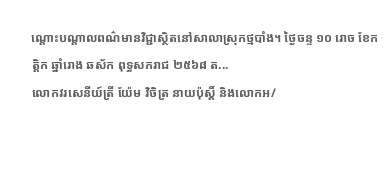ណ្តោះបណ្តាលពណ៌មានវិជ្ជាស្ថិតនៅសាលាស្រុកថ្មបាំង។ ថ្ងៃចន្ទ ១០ រោច ខែកត្តិក ឆ្នាំរោង ឆស័ក ពុទ្ធសករាជ ២៥៦៨ ត...
លោកវរសេនីយ៍ត្រី យ៉ែម វិចិត្រ នាយប៉ុស្ដិ៍ និងលេាកអ/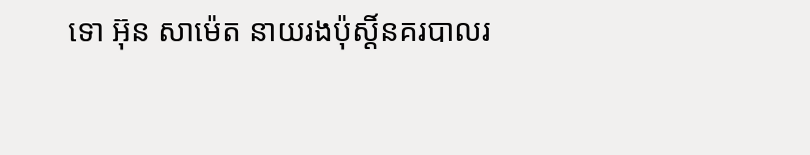ទេា អ៊ុន សាម៉េត នាយរងប៉ុស្ដិ៍នគរបាលរ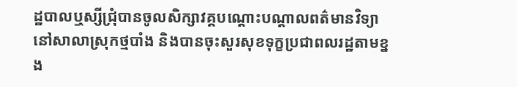ដ្ឋបាលឬស្សីជ្រុំបានចូលសិក្សាវគ្គបណ្ដោះបណ្ដាលពត៌មានវិទ្យានៅសាលាស្រុកថ្មបាំង និងបានចុះសួរសុខទុក្ខប្រជាពលរដ្ឋតាមខ្នង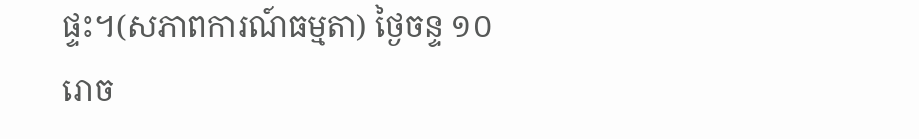ផ្ទះ។(សភាពការណ៍ធម្មតា) ថ្ងៃចន្ទ ១០ រោច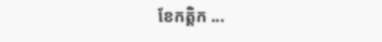ខែកត្តិក ...